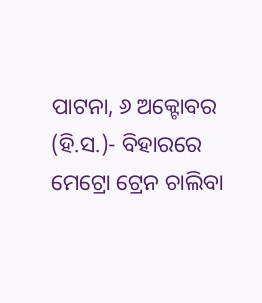ପାଟନା, ୬ ଅକ୍ଟୋବର (ହି.ସ.)- ବିହାରରେ ମେଟ୍ରୋ ଟ୍ରେନ ଚାଲିବା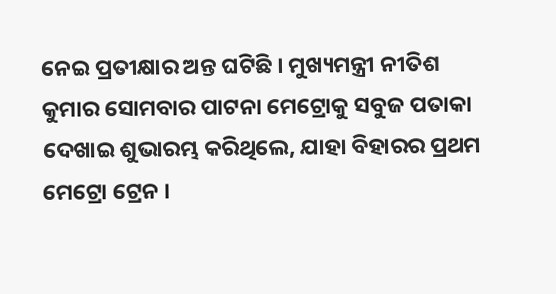ନେଇ ପ୍ରତୀକ୍ଷାର ଅନ୍ତ ଘଟିଛି । ମୁଖ୍ୟମନ୍ତ୍ରୀ ନୀତିଶ କୁମାର ସୋମବାର ପାଟନା ମେଟ୍ରୋକୁ ସବୁଜ ପତାକା ଦେଖାଇ ଶୁଭାରମ୍ଭ କରିଥିଲେ, ଯାହା ବିହାରର ପ୍ରଥମ ମେଟ୍ରୋ ଟ୍ରେନ ।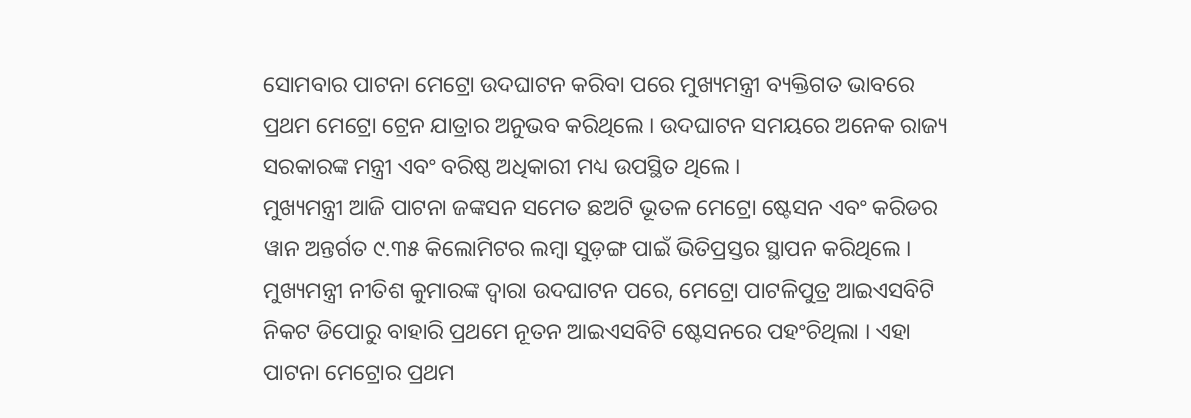ସୋମବାର ପାଟନା ମେଟ୍ରୋ ଉଦଘାଟନ କରିବା ପରେ ମୁଖ୍ୟମନ୍ତ୍ରୀ ବ୍ୟକ୍ତିଗତ ଭାବରେ ପ୍ରଥମ ମେଟ୍ରୋ ଟ୍ରେନ ଯାତ୍ରାର ଅନୁଭବ କରିଥିଲେ । ଉଦଘାଟନ ସମୟରେ ଅନେକ ରାଜ୍ୟ ସରକାରଙ୍କ ମନ୍ତ୍ରୀ ଏବଂ ବରିଷ୍ଠ ଅଧିକାରୀ ମଧ୍ୟ ଉପସ୍ଥିତ ଥିଲେ ।
ମୁଖ୍ୟମନ୍ତ୍ରୀ ଆଜି ପାଟନା ଜଙ୍କସନ ସମେତ ଛଅଟି ଭୂତଳ ମେଟ୍ରୋ ଷ୍ଟେସନ ଏବଂ କରିଡର ୱାନ ଅନ୍ତର୍ଗତ ୯.୩୫ କିଲୋମିଟର ଲମ୍ବା ସୁଡ଼ଙ୍ଗ ପାଇଁ ଭିତିପ୍ରସ୍ତର ସ୍ଥାପନ କରିଥିଲେ ।
ମୁଖ୍ୟମନ୍ତ୍ରୀ ନୀତିଶ କୁମାରଙ୍କ ଦ୍ୱାରା ଉଦଘାଟନ ପରେ, ମେଟ୍ରୋ ପାଟଳିପୁତ୍ର ଆଇଏସବିଟି ନିକଟ ଡିପୋରୁ ବାହାରି ପ୍ରଥମେ ନୂତନ ଆଇଏସବିଟି ଷ୍ଟେସନରେ ପହଂଚିଥିଲା । ଏହା ପାଟନା ମେଟ୍ରୋର ପ୍ରଥମ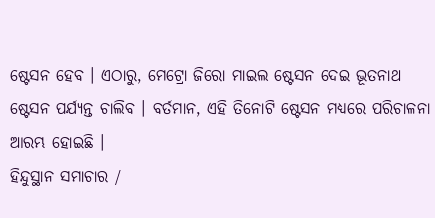ଷ୍ଟେସନ ହେବ । ଏଠାରୁ, ମେଟ୍ରୋ ଜିରୋ ମାଇଲ ଷ୍ଟେସନ ଦେଇ ଭୂତନାଥ ଷ୍ଟେସନ ପର୍ଯ୍ୟନ୍ତ ଚାଲିବ । ବର୍ତମାନ, ଏହି ତିନୋଟି ଷ୍ଟେସନ ମଧ୍ୟରେ ପରିଚାଳନା ଆରମ୍ଭ ହୋଇଛି ।
ହିନ୍ଦୁସ୍ଥାନ ସମାଚାର /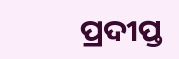ପ୍ରଦୀପ୍ତ